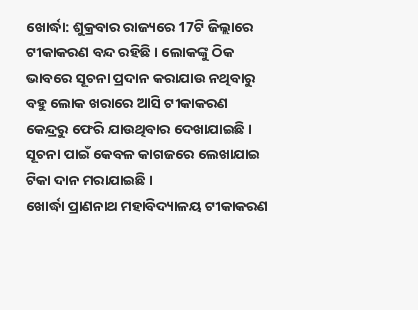ଖୋର୍ଦ୍ଧା: ଶୁକ୍ରବାର ରାଜ୍ୟରେ 17ଟି ଜିଲ୍ଲାରେ ଟୀକାକରଣ ବନ୍ଦ ରହିଛି । ଲୋକଙ୍କୁ ଠିକ ଭାବରେ ସୂଚନା ପ୍ରଦାନ କରାଯାଉ ନଥିବାରୁ ବହୁ ଲୋକ ଖରାରେ ଆସି ଟୀକାକରଣ କେନ୍ଦ୍ରରୁ ଫେରି ଯାଉଥିବାର ଦେଖାଯାଇଛି । ସୂଚନା ପାଇଁ କେବଳ କାଗଜରେ ଲେଖାଯାଇ ଟିକା ଦାନ ମରାଯାଇଛି ।
ଖୋର୍ଦ୍ଧା ପ୍ରାଣନାଥ ମହାବିଦ୍ୟାଳୟ ଟୀକାକରଣ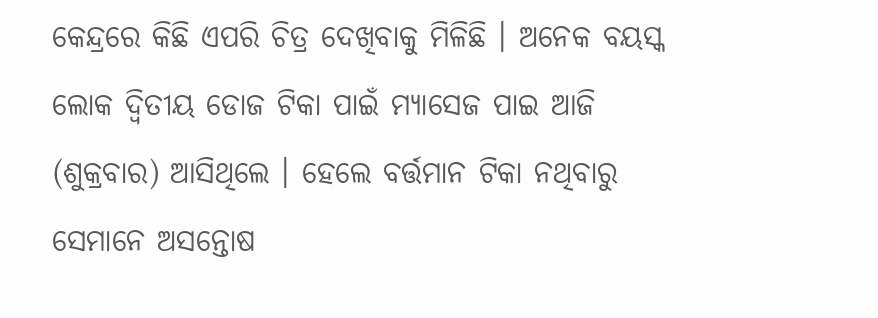କେନ୍ଦ୍ରରେ କିଛି ଏପରି ଚିତ୍ର ଦେଖିବାକୁ ମିଳିଛି । ଅନେକ ବୟସ୍କ ଲୋକ ଦ୍ବିତୀୟ ଡୋଜ ଟିକା ପାଇଁ ମ୍ୟାସେଜ ପାଇ ଆଜି (ଶୁକ୍ରବାର) ଆସିଥିଲେ । ହେଲେ ବର୍ତ୍ତମାନ ଟିକା ନଥିବାରୁ ସେମାନେ ଅସନ୍ତୋଷ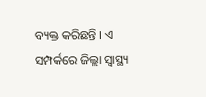ବ୍ୟକ୍ତ କରିଛନ୍ତି । ଏ ସମ୍ପର୍କରେ ଜିଲ୍ଲା ସ୍ୱାସ୍ଥ୍ୟ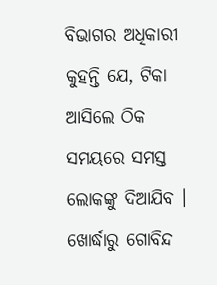ବିଭାଗର ଅଧିକାରୀ କୁହନ୍ତି ଯେ, ଟିକା ଆସିଲେ ଠିକ ସମୟରେ ସମସ୍ତ ଲୋକଙ୍କୁ ଦିଆଯିବ ।
ଖୋର୍ଦ୍ଧାରୁ ଗୋବିନ୍ଦ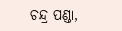ଚନ୍ଦ୍ର ପଣ୍ଡା,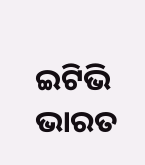ଇଟିଭି ଭାରତ